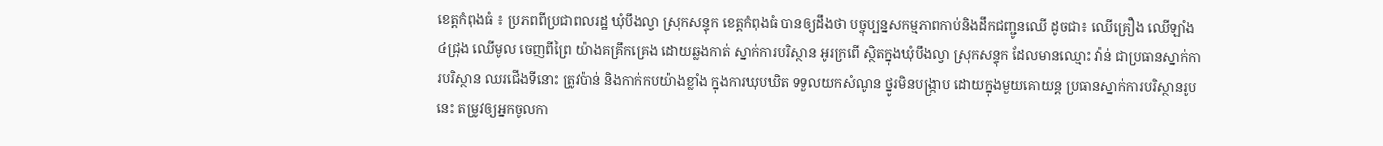ខេត្តកំពុងធំ ៖ ប្រភពពីប្រជាពលរដ្ឋ ឃុំបឹងល្វា ស្រុកសន្ទុក ខេត្តកំពុងធំ បានឲ្យដឹងថា បច្ចុប្បន្នសកម្មភាពកាប់និងដឹកជញ្ជូនឈើ ដូចជា៖ ឈើគ្រឿង ឈើឡាំង៤ជ្រុង ឈើមូល ចេញពីព្រៃ យ៉ាងគគ្រឹកគ្រេង ដោយឆ្លងកាត់ ស្នាក់ការបរិស្ថាន អូរក្រពើ ស្ថិតក្នុងឃុំបឹងល្វា ស្រុកសន្ទុក ដែលមានឈ្មោះ វ៉ាន់ ជាប្រធានស្នាក់ការបរិស្ថាន ឈរជើងទីនោះ ត្រូវប៉ាន់ និងកាក់កបយ៉ាងខ្លាំង ក្នុងការឃុបឃិត ទទួលយកសំណូន ថ្នូរមិនបង្ក្រាប ដោយក្នុងមួយគោយន្ត ប្រធានស្នាក់ការបរិស្ថានរូបនេះ តម្រូវឲ្យអ្នកចូលកា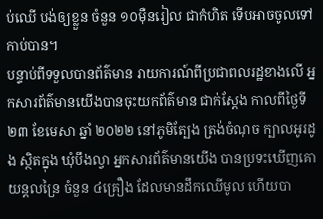ប់ឈើ បង់ឲ្យខ្លួន ចំនួន ១០ម៉ឺនរៀល ជាកំហិត ទើបអាចចូលទៅកាប់បាន។
បន្ទាប់ពីទទួលបានព័ត៌មាន រាយការណ៍ពីប្រជាពលរដ្ឋខាងលើ អ្នកសារព័ត៌មានយើងបានចុះយកព័ត៌មាន ជាក់ស្ដែង កាលពីថ្ងៃទី ២៣ ខែមេសា ឆ្នាំ ២០២២ នៅភូមិត្បែង ត្រង់ចំណុច ក្បាលអូរដូង ស្ថិតក្នុង ឃុំបឹងល្វា អ្នកសារព័ត៌មានយើង បានប្រទះឃើញគោយន្តលន្រៃ ចំនួន ៤គ្រឿង ដែលមានដឹកឈើមូល ហើយបា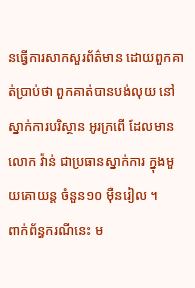នធ្វើការសាកសួរព័ត៌មាន ដោយពួកគាត់ប្រាប់ថា ពួកគាត់បានបង់លុយ នៅស្នាក់ការបរិស្ថាន អូរក្រពើ ដែលមានលោក វ៉ាន់ ជាប្រធានស្នាក់ការ ក្នុងមួយគោយន្ត ចំនួន១០ ម៉ឺនរៀល ។
ពាក់ព័ន្ធករណីនេះ ម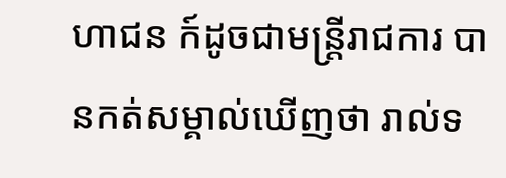ហាជន ក៍ដូចជាមន្ត្រីរាជការ បានកត់សម្គាល់ឃើញថា រាល់ទ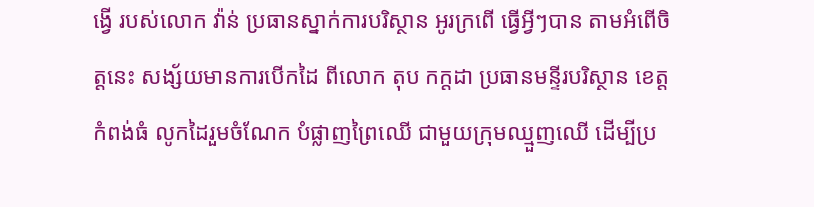ង្វើ របស់លោក វ៉ាន់ ប្រធានស្នាក់ការបរិស្ថាន អូរក្រពើ ធ្វើអ្វីៗបាន តាមអំពើចិត្តនេះ សង្ស័យមានការបើកដៃ ពីលោក តុប កក្ដដា ប្រធានមន្ទីរបរិស្ថាន ខេត្តកំពង់ធំ លូកដៃរួមចំណែក បំផ្លាញព្រៃឈើ ជាមួយក្រុមឈ្មួញឈើ ដើម្បីប្រ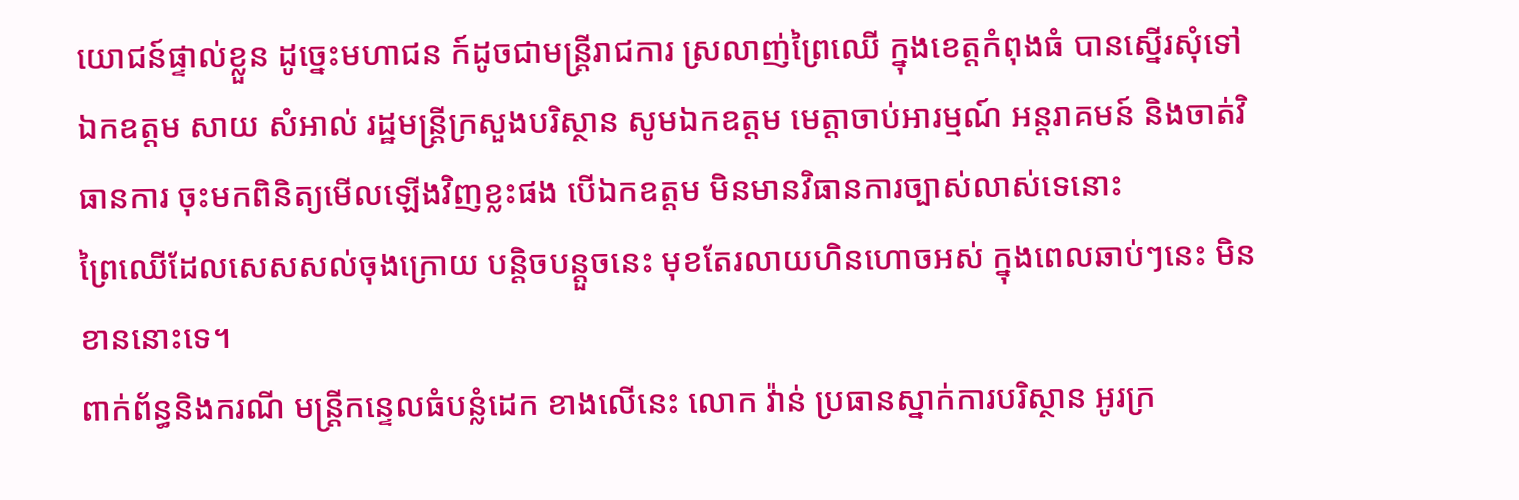យោជន៍ផ្ទាល់ខ្លួន ដូច្នេះមហាជន ក៍ដូចជាមន្ត្រីរាជការ ស្រលាញ់ព្រៃឈើ ក្នុងខេត្តកំពុងធំ បានស្នើរសុំទៅ ឯកឧត្តម សាយ សំអាល់ រដ្ឋមន្ត្រីក្រសួងបរិស្ថាន សូមឯកឧត្តម មេត្តាចាប់អារម្មណ៍ អន្តរាគមន៍ និងចាត់វិធានការ ចុះមកពិនិត្យមើលឡើងវិញខ្លះផង បើឯកឧត្តម មិនមានវិធានការច្បាស់លាស់ទេនោះ
ព្រៃឈើដែលសេសសល់ចុងក្រោយ បន្តិចបន្តួចនេះ មុខតែរលាយហិនហោចអស់ ក្នុងពេលឆាប់ៗនេះ មិនខាននោះទេ។
ពាក់ព័ន្ធនិងករណី មន្ត្រីកន្ទេលធំបន្លំដេក ខាងលើនេះ លោក វ៉ាន់ ប្រធានស្នាក់ការបរិស្ថាន អូរក្រ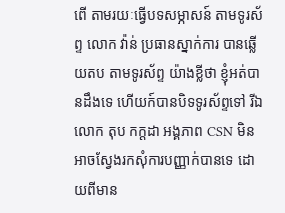ពើ តាមរយៈធ្វើបទសម្ភាសន៍ តាមទូរស័ព្ទ លោក វ៉ាន់ ប្រធានស្នាក់ការ បានឆ្លើយតប តាមទូរស័ព្ទ យ៉ាងខ្លីថា ខ្ញុំអត់បានដឹងទេ ហើយក៍បានបិទទូរស័ព្ទទៅ រីឯលោក តុប កក្ដដា អង្គភាព CSN មិនអាចស្វែងរកសុំការបញ្ញាក់បានទេ ដោយពីមាន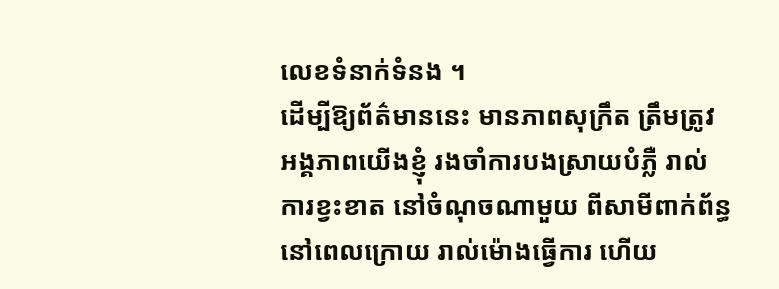លេខទំនាក់ទំនង ។
ដើម្បីឱ្យព័ត៌មាននេះ មានភាពសុក្រឹត ត្រឹមត្រូវ អង្គភាពយើងខ្ញុំ រងចាំការបងស្រាយបំភ្លឺ រាល់ការខ្វះខាត នៅចំណុចណាមួយ ពីសាមីពាក់ព័ន្ធ នៅពេលក្រោយ រាល់ម៉ោងធ្វើការ ហើយ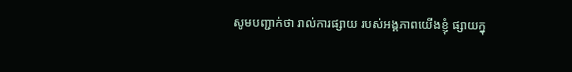សូមបញ្ជាក់ថា រាល់ការផ្សាយ របស់អង្គភាពយើងខ្ញុំ ផ្សាយក្នុ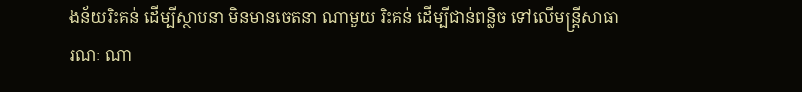ងន័យរិះគន់ ដើម្បីស្ថាបនា មិនមានចេតនា ណាមួយ រិះគន់ ដើម្បីជាន់ពន្លិច ទៅលើមន្ត្រីសាធារណៈ ណា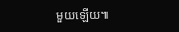មួយឡើយ៕